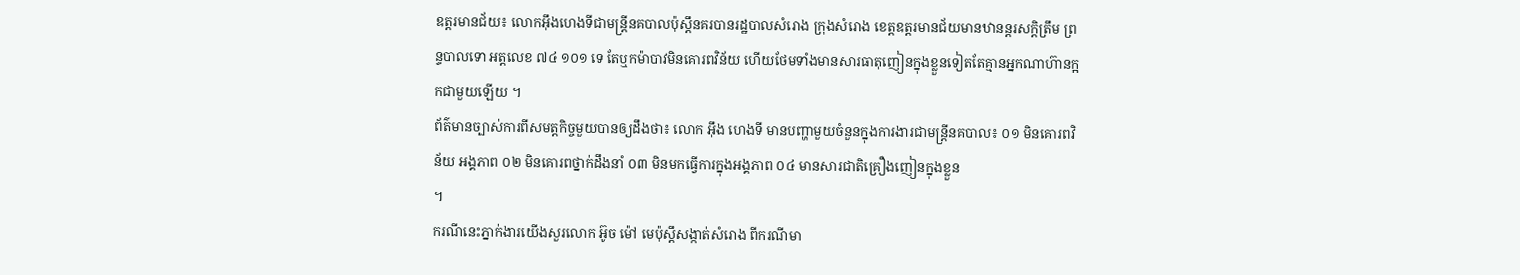ឧត្តរមានជ័យ៖ លោកអ៊ឹងហេងទីជាមន្ត្រីនគបាលប៉ុស្ដឹនគរបានរដ្ឋបាលសំរោង ក្រុងសំរោង ខេត្តឧត្ដរមានជ័យមានឋានន្តរសក្តិត្រឹម ព្រន្ទបាលទោ អត្តលេខ ៧៤ ១០១ ទេ តែឬកម៉ាបាវមិនគោរពវិន័យ ហើយថែមទាំងមានសារធាតុញៀនក្នុងខ្លួនទៀតតែគ្មានអ្នកណាហ៊ានក្អកជាមួយឡើយ ។
ព័ត៌មានច្បាស់ការពីសមត្តកិច្ចមួយបានឲ្យដឹងថា៖ លោក អ៊ឹង ហេងទី មានបញ្ហាមួយចំនួនក្នុងការងារជាមន្ត្រីនគបាល៖ ០១ មិនគោរពវិន័យ អង្គភាព ០២ មិនគោរពថ្នាក់ដឹងនាំ ០៣ មិនមកធ្វើការក្នុងអង្គភាព ០៤ មានសារជាតិគ្រឿងញៀនក្នុងខ្លួន
។
ករណីនេះភ្នាក់ងារយើងសួរលោក អ៊ូច ម៉ៅ មេប៉ុស្ដឹសង្កាត់សំរោង ពីករណីមា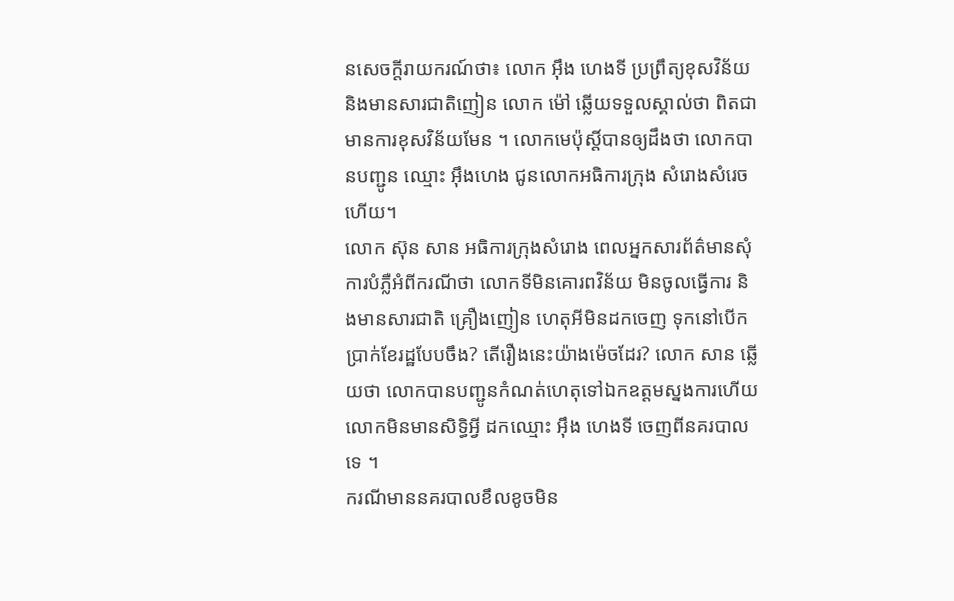នសេចក្តីរាយករណ៍ថា៖ លោក អ៊ឹង ហេងទី ប្រព្រឹត្យខុសវិន័យ និងមានសារជាតិញៀន លោក ម៉ៅ ឆ្លើយទទួលស្គាល់ថា ពិតជាមានការខុសវិន័យមែន ។ លោកមេប៉ុស្តិ៍បានឲ្យដឹងថា លោកបានបញ្ជូន ឈ្មោះ អ៊ឹងហេង ជូនលោកអធិការក្រុង សំរោងសំរេចហើយ។
លោក ស៊ុន សាន អធិការក្រុងសំរោង ពេលអ្នកសារព័ត៌មានសុំការបំភ្លឺអំពីករណីថា លោកទីមិនគោរពវិន័យ មិនចូលធ្វើការ និងមានសារជាតិ គ្រឿងញៀន ហេតុអីមិនដកចេញ ទុកនៅបើកប្រាក់ខែរដ្ឋបែបចឹង? តើរឿងនេះយ៉ាងម៉េចដែរ? លោក សាន ឆ្លើយថា លោកបានបញ្ជូនកំណត់ហេតុទៅឯកឧត្ដមស្នងការហើយ លោកមិនមានសិទ្ធិអ្វី ដកឈ្មោះ អ៊ឹង ហេងទី ចេញពីនគរបាលទេ ។
ករណីមាននគរបាលខឹលខូចមិន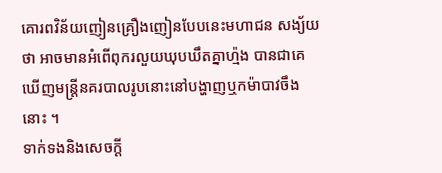គោរពវិន័យញៀនគ្រឿងញៀនបែបនេះមហាជន សង្យ័យថា អាចមានអំពើពុករលួយឃុបឃឹតគ្នាហ្ម៉ង បានជាគេឃើញមន្ត្រីនគរបាលរូបនោះនៅបង្ហាញឬកម៉ាបាវចឹងនោះ ។
ទាក់ទងនិងសេចក្តី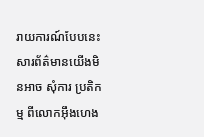រាយការណ៍បែបនេះ សារព័ត៌មានយើងមិនអាច សុំការ ប្រតិកម្ម ពីលោកអ៊ឹងហេង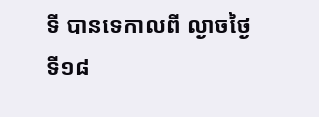ទី បានទេកាលពី ល្ងាចថ្ងៃទី១៨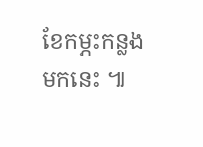ខែកម្ភះកន្លងមកនេះ ៕